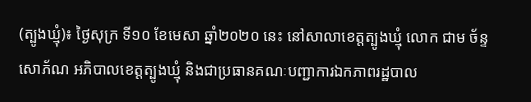(ត្បូងឃ្មុំ)៖ ថ្ងៃសុក្រ ទី១០ ខែមេសា ឆ្នាំ២០២០ នេះ នៅសាលាខេត្តត្បូងឃ្មុំ លោក ជាម ច័ន្ទសោភ័ណ អភិបាលខេត្តត្បូងឃ្មុំ និងជាប្រធានគណៈបញ្ជាការឯកភាពរដ្ឋបាល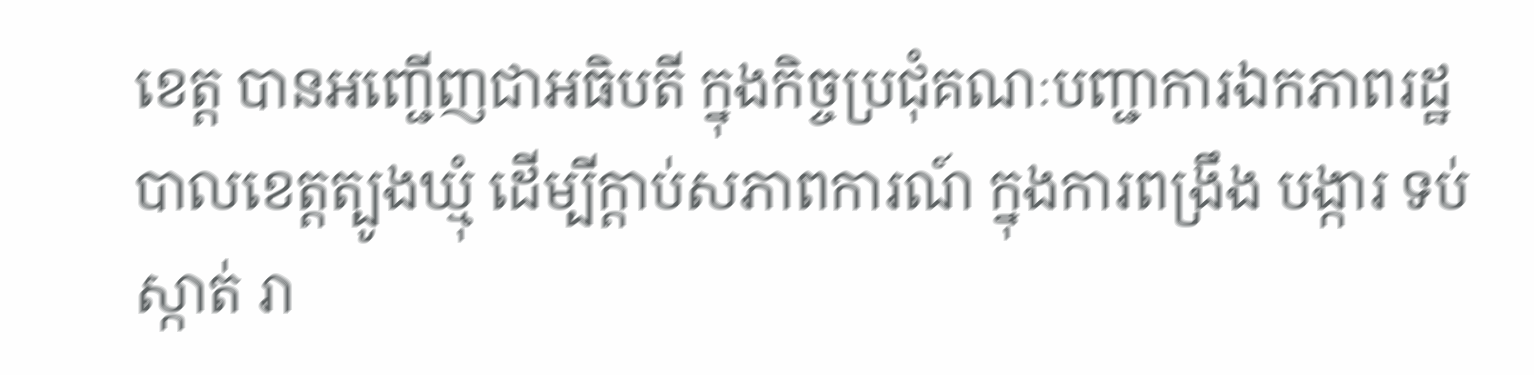ខេត្ត បានអញ្ជើញជាអធិបតី ក្នុងកិច្ចប្រជុំគណៈបញ្ជាការឯកភាពរដ្ឋបាលខេត្តត្បូងឃ្មុំ ដើម្បីក្តាប់សភាពការណ៍ ក្នុងការពង្រឹង បង្ការ ទប់ស្កាត់ រា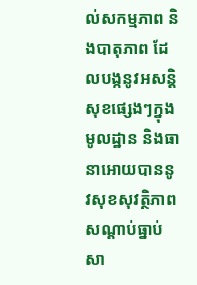ល់សកម្មភាព និងបាតុភាព ដែលបង្កនូវអសន្តិសុខផ្សេងៗក្នុងមូលដ្ឋាន និងធានាអោយបាននូវសុខសុវត្ថិភាព សណ្ដាប់ធ្នាប់សា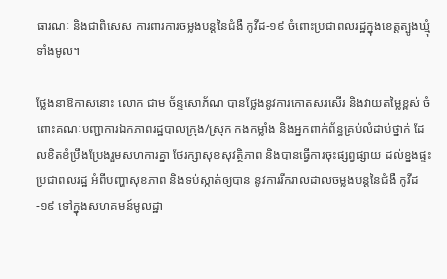ធារណៈ និងជាពិសេស ការពារការចម្លងបន្តនៃជំងឺ កូវីដ-១៩ ចំពោះប្រជាពលរដ្ឋក្នុងខេត្តត្បូងឃ្មុំទាំងមូល។

ថ្លែងនាឱកាសនោះ លោក ជាម ច័ន្ទសោភ័ណ បានថ្លែងនូវការកោតសរសើរ និងវាយតម្លៃខ្ពស់ ចំពោះគណៈបញ្ជាការឯកភាពរដ្ឋបាលក្រុង/ស្រុក កងកម្លាំង និងអ្នកពាក់ព័ន្ធគ្រប់លំដាប់ថ្នាក់ ដែលខិតខំប្រឹងប្រែងរួមសហការគ្នា ថែរក្សាសុខសុវត្ថិភាព និងបានធ្វើការចុះផ្សព្វផ្សាយ ដល់ខ្នងផ្ទះ ប្រជាពលរដ្ឋ អំពីបញ្ហាសុខភាព និងទប់ស្កាត់ឲ្យបាន នូវការរីករាលដាលចម្លងបន្តនៃជំងឺ កូវីដ-១៩ ទៅក្នុងសហគមន៍មូលដ្ឋា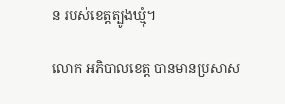ន របស់ខេត្តត្បូងឃ្មុំ។

លោក អភិបាលខេត្ត បានមានប្រសាស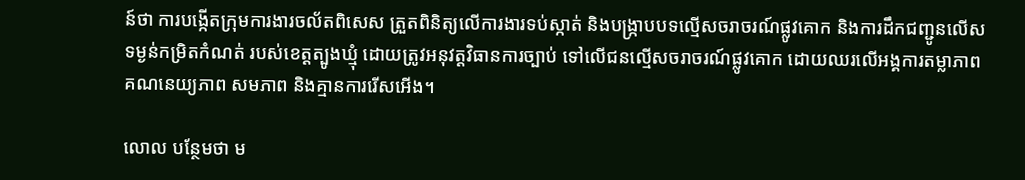ន៍ថា ការបង្កើតក្រុមការងារចល័តពិសេស ត្រួតពិនិត្យលើការងារទប់ស្កាត់ និងបង្ក្រាបបទល្មើសចរាចរណ៍ផ្លូវគោក និងការដឹកជញ្ជូនលើសទម្ងន់កម្រិតកំណត់ របស់ខេត្តត្បូងឃ្មុំ ដោយត្រូវអនុវត្តវិធានការច្បាប់ ទៅលើជនល្មើសចរាចរណ៍ផ្លូវគោក ដោយឈរលើអង្គការតម្លាភាព គណនេយ្យភាព សមភាព និងគ្មានការរើសអើង។

លោល បន្ថែមថា ម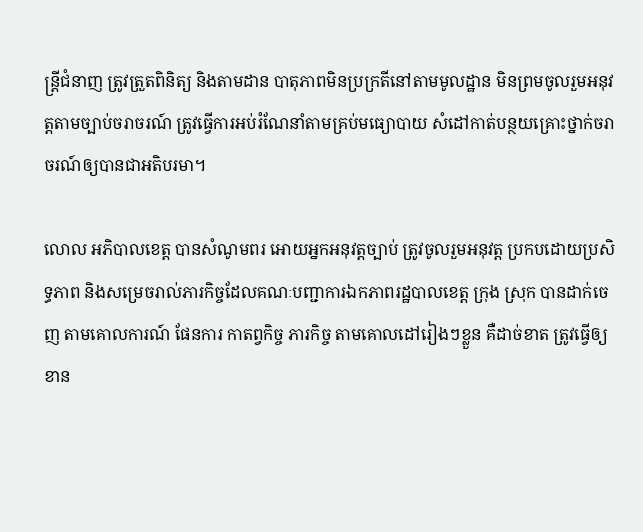ន្ត្រីជំនាញ ត្រូវត្រួតពិនិត្យ និងតាមដាន បាតុភាពមិនប្រក្រតីនៅតាមមូលដ្ឋាន មិនព្រមចូលរួមអនុវត្តតាមច្បាប់ចរាចរណ៍ ត្រូវធ្វើការអប់រំណែនាំតាមគ្រប់មធ្យោបាយ សំដៅកាត់បន្ថយគ្រោះថ្នាក់ចរាចរណ៍ឲ្យបានជាអតិបរមា។

លោល អភិបាលខេត្ត បានសំណូមពរ អោយអ្នកអនុវត្តច្បាប់ ត្រូវចូលរួមអនុវត្ត ប្រកបដោយប្រសិទ្ធភាព និងសម្រេចរាល់ភារកិច្ចដែលគណៈបញ្ជាការឯកភាពរដ្ឋបាលខេត្ត ក្រុង ស្រុក បានដាក់ចេញ តាមគោលការណ៍ ផែនការ កាតព្វកិច្ច ភារកិច្ច តាមគោលដៅរៀងៗខ្លួន គឺដាច់ខាត ត្រូវធ្វើឲ្យខាន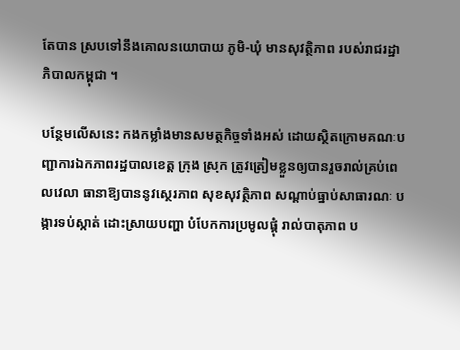តែបាន ស្របទៅនឹងគោលនយោបាយ ភូមិ-ឃុំ មានសុវត្ថិភាព របស់រាជរដ្ឋាភិបាលកម្ពុជា ។

បន្ថែមលើសនេះ កងកម្លាំងមានសមត្ថកិច្ចទាំងអស់ ដោយស្ថិតក្រោមគណៈបញ្ជាការឯកភាពរដ្ឋបាលខេត្ត ក្រុង ស្រុក ត្រូវត្រៀមខ្លួនឲ្យបានរួចរាល់គ្រប់ពេលវេលា ធានាឱ្យបាននូវស្ថេរភាព សុខសុវត្ថិភាព សណ្ដាប់ធ្នាប់សាធារណៈ បង្ការទប់ស្កាត់ ដោះស្រាយបញ្ហា បំបែកការប្រមូលផ្ដុំ រាល់បាតុភាព ប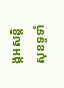ង្កអសន្តិសុខទូទាំ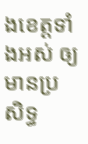ងខេត្តទាំងអស់ ឲ្យមានប្រសិទ្ធ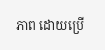ភាព ដោយប្រើ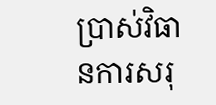ប្រាស់វិធានការសរុ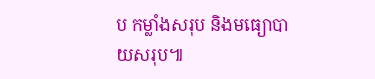ប កម្លាំងសរុប និងមធ្យោបាយសរុប៕